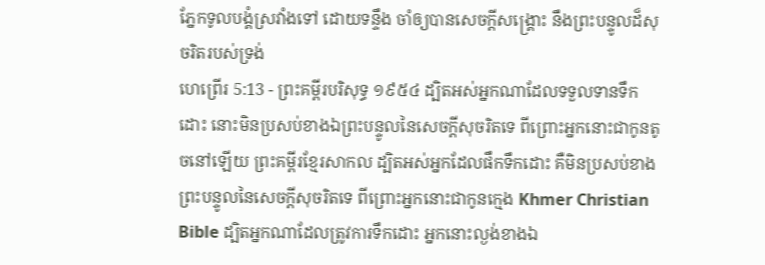ភ្នែកទូលបង្គំស្រវាំងទៅ ដោយទន្ទឹង ចាំឲ្យបានសេចក្ដីសង្គ្រោះ នឹងព្រះបន្ទូលដ៏សុចរិតរបស់ទ្រង់
ហេព្រើរ 5:13 - ព្រះគម្ពីរបរិសុទ្ធ ១៩៥៤ ដ្បិតអស់អ្នកណាដែលទទួលទានទឹកដោះ នោះមិនប្រសប់ខាងឯព្រះបន្ទូលនៃសេចក្ដីសុចរិតទេ ពីព្រោះអ្នកនោះជាកូនតូចនៅឡើយ ព្រះគម្ពីរខ្មែរសាកល ដ្បិតអស់អ្នកដែលផឹកទឹកដោះ គឺមិនប្រសប់ខាងព្រះបន្ទូលនៃសេចក្ដីសុចរិតទេ ពីព្រោះអ្នកនោះជាកូនក្មេង Khmer Christian Bible ដ្បិតអ្នកណាដែលត្រូវការទឹកដោះ អ្នកនោះល្ងង់ខាងឯ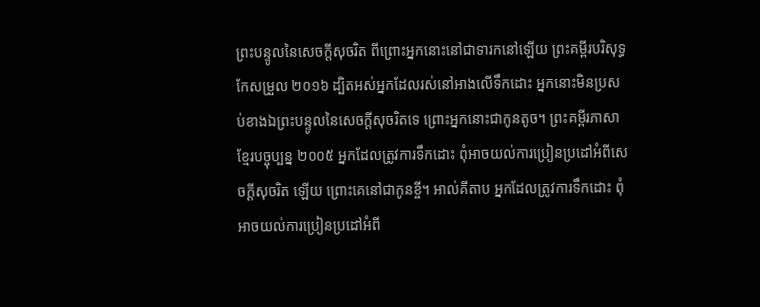ព្រះបន្ទូលនៃសេចក្ដីសុចរិត ពីព្រោះអ្នកនោះនៅជាទារកនៅឡើយ ព្រះគម្ពីរបរិសុទ្ធកែសម្រួល ២០១៦ ដ្បិតអស់អ្នកដែលរស់នៅអាងលើទឹកដោះ អ្នកនោះមិនប្រសប់ខាងឯព្រះបន្ទូលនៃសេចក្តីសុចរិតទេ ព្រោះអ្នកនោះជាកូនតូច។ ព្រះគម្ពីរភាសាខ្មែរបច្ចុប្បន្ន ២០០៥ អ្នកដែលត្រូវការទឹកដោះ ពុំអាចយល់ការប្រៀនប្រដៅអំពីសេចក្ដីសុចរិត ឡើយ ព្រោះគេនៅជាកូនខ្ចី។ អាល់គីតាប អ្នកដែលត្រូវការទឹកដោះ ពុំអាចយល់ការប្រៀនប្រដៅអំពី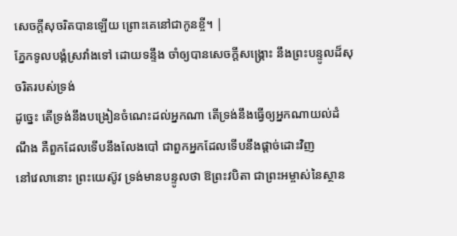សេចក្ដីសុចរិតបានឡើយ ព្រោះគេនៅជាកូនខ្ចី។ |
ភ្នែកទូលបង្គំស្រវាំងទៅ ដោយទន្ទឹង ចាំឲ្យបានសេចក្ដីសង្គ្រោះ នឹងព្រះបន្ទូលដ៏សុចរិតរបស់ទ្រង់
ដូច្នេះ តើទ្រង់នឹងបង្រៀនចំណេះដល់អ្នកណា តើទ្រង់នឹងធ្វើឲ្យអ្នកណាយល់ដំណឹង គឺពួកដែលទើបនឹងលែងបៅ ជាពួកអ្នកដែលទើបនឹងផ្តាច់ដោះវិញ
នៅវេលានោះ ព្រះយេស៊ូវ ទ្រង់មានបន្ទូលថា ឱព្រះវបិតា ជាព្រះអម្ចាស់នៃស្ថាន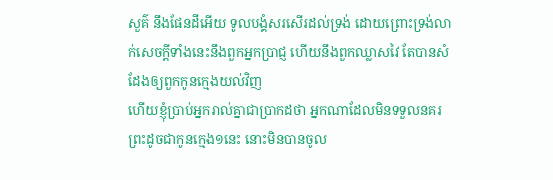សួគ៌ នឹងផែនដីអើយ ទូលបង្គំសរសើរដល់ទ្រង់ ដោយព្រោះទ្រង់លាក់សេចក្ដីទាំងនេះនឹងពួកអ្នកប្រាជ្ញ ហើយនឹងពួកឈ្លាសវៃ តែបានសំដែងឲ្យពួកកូនក្មេងយល់វិញ
ហើយខ្ញុំប្រាប់អ្នករាល់គ្នាជាប្រាកដថា អ្នកណាដែលមិនទទួលនគរព្រះដូចជាកូនក្មេង១នេះ នោះមិនបានចូល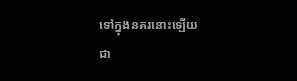ទៅក្នុងនគរនោះឡើយ
ជា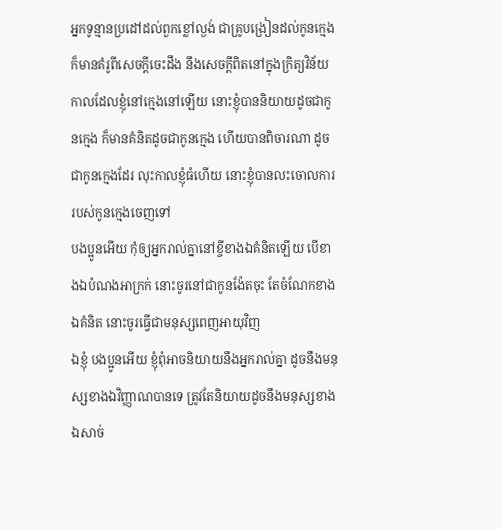អ្នកទូន្មានប្រដៅដល់ពួកខ្លៅល្ងង់ ជាគ្រូបង្រៀនដល់កូនក្មេង ក៏មានគំរូពីសេចក្ដីចេះដឹង នឹងសេចក្ដីពិតនៅក្នុងក្រិត្យវិន័យ
កាលដែលខ្ញុំនៅក្មេងនៅឡើយ នោះខ្ញុំបាននិយាយដូចជាកូនក្មេង ក៏មានគំនិតដូចជាកូនក្មេង ហើយបានពិចារណា ដូចជាកូនក្មេងដែរ លុះកាលខ្ញុំធំហើយ នោះខ្ញុំបានលះចោលការរបស់កូនក្មេងចេញទៅ
បងប្អូនអើយ កុំឲ្យអ្នករាល់គ្នានៅខ្ចីខាងឯគំនិតឡើយ បើខាងឯបំណងអាក្រក់ នោះចូរនៅជាកូនង៉ែតចុះ តែចំណែកខាងឯគំនិត នោះចូរធ្វើជាមនុស្សពេញអាយុវិញ
ឯខ្ញុំ បងប្អូនអើយ ខ្ញុំពុំអាចនិយាយនឹងអ្នករាល់គ្នា ដូចនឹងមនុស្សខាងឯវិញ្ញាណបានទេ ត្រូវតែនិយាយដូចនឹងមនុស្សខាងឯសាច់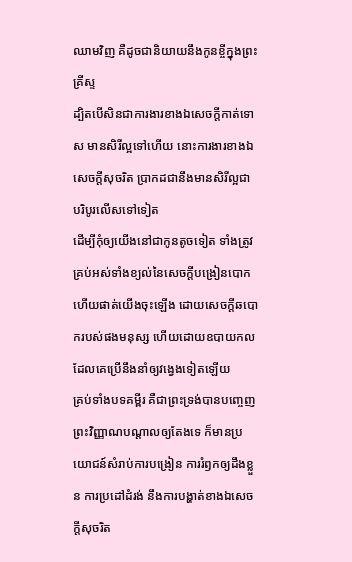ឈាមវិញ គឺដូចជានិយាយនឹងកូនខ្ចីក្នុងព្រះគ្រីស្ទ
ដ្បិតបើសិនជាការងារខាងឯសេចក្ដីកាត់ទោស មានសិរីល្អទៅហើយ នោះការងារខាងឯសេចក្ដីសុចរិត ប្រាកដជានឹងមានសិរីល្អជាបរិបូរលើសទៅទៀត
ដើម្បីកុំឲ្យយើងនៅជាកូនតូចទៀត ទាំងត្រូវគ្រប់អស់ទាំងខ្យល់នៃសេចក្ដីបង្រៀនបោក ហើយផាត់យើងចុះឡើង ដោយសេចក្ដីឆបោករបស់ផងមនុស្ស ហើយដោយឧបាយកល ដែលគេប្រើនឹងនាំឲ្យវង្វេងទៀតឡើយ
គ្រប់ទាំងបទគម្ពីរ គឺជាព្រះទ្រង់បានបញ្ចេញព្រះវិញ្ញាណបណ្តាលឲ្យតែងទេ ក៏មានប្រយោជន៍សំរាប់ការបង្រៀន ការរំឭកឲ្យដឹងខ្លួន ការប្រដៅដំរង់ នឹងការបង្ហាត់ខាងឯសេចក្ដីសុចរិត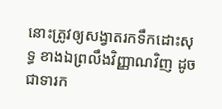នោះត្រូវឲ្យសង្វាតរកទឹកដោះសុទ្ធ ខាងឯព្រលឹងវិញ្ញាណវិញ ដូចជាទារក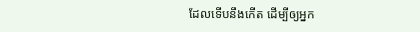ដែលទើបនឹងកើត ដើម្បីឲ្យអ្នក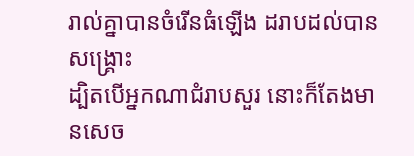រាល់គ្នាបានចំរើនធំឡើង ដរាបដល់បានសង្គ្រោះ
ដ្បិតបើអ្នកណាជំរាបសួរ នោះក៏តែងមានសេច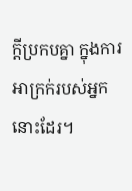ក្ដីប្រកបគ្នា ក្នុងការអាក្រក់របស់អ្នកនោះដែរ។